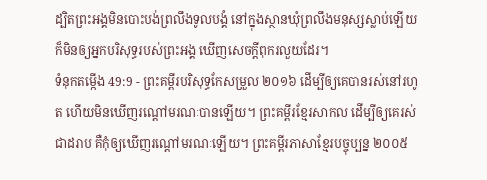ដ្បិតព្រះអង្គមិនបោះបង់ព្រលឹងទូលបង្គំ នៅក្នុងស្ថានឃុំព្រលឹងមនុស្សស្លាប់ឡើយ ក៏មិនឲ្យអ្នកបរិសុទ្ធរបស់ព្រះអង្គ ឃើញសេចក្ដីពុករលួយដែរ។
ទំនុកតម្កើង 49:9 - ព្រះគម្ពីរបរិសុទ្ធកែសម្រួល ២០១៦ ដើម្បីឲ្យគេបានរស់នៅរហូត ហើយមិនឃើញរណ្ដៅមរណៈបានឡើយ។ ព្រះគម្ពីរខ្មែរសាកល ដើម្បីឲ្យគេរស់ជាដរាប គឺកុំឲ្យឃើញរណ្ដៅមរណៈឡើយ។ ព្រះគម្ពីរភាសាខ្មែរបច្ចុប្បន្ន ២០០៥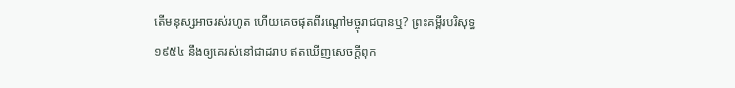តើមនុស្សអាចរស់រហូត ហើយគេចផុតពីរណ្ដៅមច្ចុរាជបានឬ? ព្រះគម្ពីរបរិសុទ្ធ ១៩៥៤ នឹងឲ្យគេរស់នៅជាដរាប ឥតឃើញសេចក្ដីពុក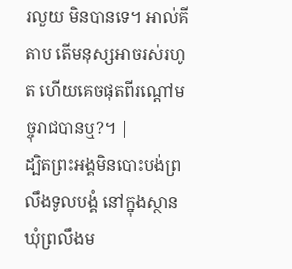រលួយ មិនបានទេ។ អាល់គីតាប តើមនុស្សអាចរស់រហូត ហើយគេចផុតពីរណ្ដៅមច្ចុរាជបានឬ?។ |
ដ្បិតព្រះអង្គមិនបោះបង់ព្រលឹងទូលបង្គំ នៅក្នុងស្ថានឃុំព្រលឹងម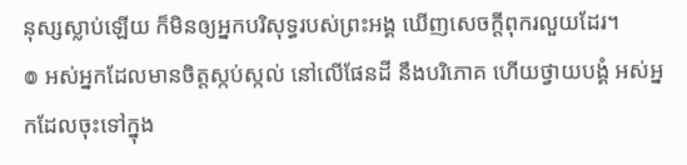នុស្សស្លាប់ឡើយ ក៏មិនឲ្យអ្នកបរិសុទ្ធរបស់ព្រះអង្គ ឃើញសេចក្ដីពុករលួយដែរ។
៙ អស់អ្នកដែលមានចិត្តស្កប់ស្កល់ នៅលើផែនដី នឹងបរិភោគ ហើយថ្វាយបង្គំ អស់អ្នកដែលចុះទៅក្នុង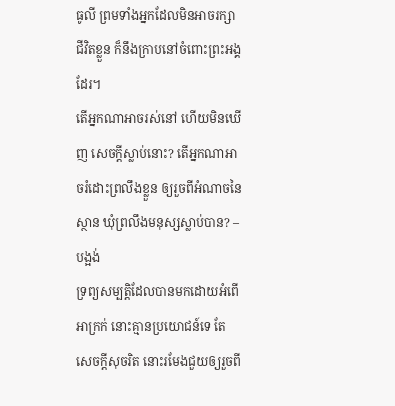ធូលី ព្រមទាំងអ្នកដែលមិនអាចរក្សាជីវិតខ្លួន ក៏នឹងក្រាបនៅចំពោះព្រះអង្គដែរ។
តើអ្នកណាអាចរស់នៅ ហើយមិនឃើញ សេចក្ដីស្លាប់នោះ? តើអ្នកណាអាចរំដោះព្រលឹងខ្លួន ឲ្យរួចពីអំណាចនៃស្ថាន ឃុំព្រលឹងមនុស្សស្លាប់បាន? –បង្អង់
ទ្រព្យសម្បត្តិដែលបានមកដោយអំពើអាក្រក់ នោះគ្មានប្រយោជន៍ទេ តែសេចក្ដីសុចរិត នោះរមែងជួយឲ្យរួចពី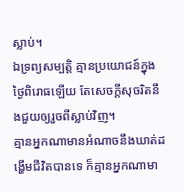ស្លាប់។
ឯទ្រព្យសម្បត្តិ គ្មានប្រយោជន៍ក្នុងថ្ងៃពិរោធឡើយ តែសេចក្ដីសុចរិតនឹងជួយឲ្យរួចពីស្លាប់វិញ។
គ្មានអ្នកណាមានអំណាចនឹងឃាត់ដង្ហើមជីវិតបានទេ ក៏គ្មានអ្នកណាមា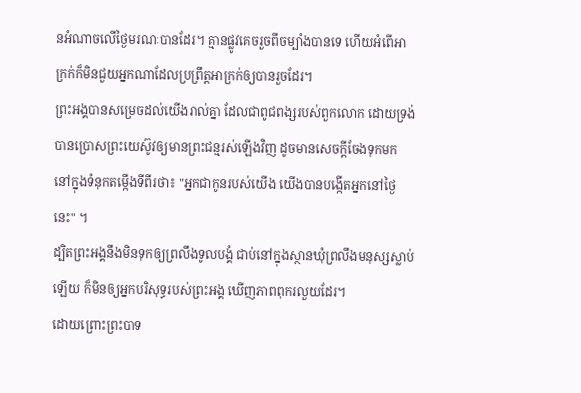នអំណាចលើថ្ងៃមរណៈបានដែរ។ គ្មានផ្លូវគេចរួចពីចម្បាំងបានទេ ហើយអំពើអាក្រក់ក៏មិនជួយអ្នកណាដែលប្រព្រឹត្តអាក្រក់ឲ្យបានរួចដែរ។
ព្រះអង្គបានសម្រេចដល់យើងរាល់គ្នា ដែលជាពូជពង្សរបស់ពួកលោក ដោយទ្រង់បានប្រោសព្រះយេស៊ូវឲ្យមានព្រះជន្មរស់ឡើងវិញ ដូចមានសេចក្តីចែងទុកមក នៅក្នុងទំនុកតម្កើងទីពីរថា៖ "អ្នកជាកូនរបស់យើង យើងបានបង្កើតអ្នកនៅថ្ងៃនេះ" ។
ដ្បិតព្រះអង្គនឹងមិនទុកឲ្យព្រលឹងទូលបង្គំ ជាប់នៅក្នុងស្ថានឃុំព្រលឹងមនុស្សស្លាប់ឡើយ ក៏មិនឲ្យអ្នកបរិសុទ្ធរបស់ព្រះអង្គ ឃើញភាពពុករលួយដែរ។
ដោយព្រោះព្រះបាទ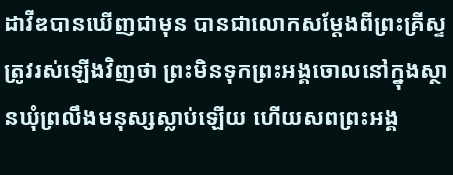ដាវីឌបានឃើញជាមុន បានជាលោកសម្តែងពីព្រះគ្រីស្ទត្រូវរស់ឡើងវិញថា ព្រះមិនទុកព្រះអង្គចោលនៅក្នុងស្ថានឃុំព្រលឹងមនុស្សស្លាប់ឡើយ ហើយសពព្រះអង្គ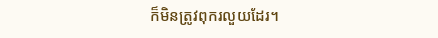ក៏មិនត្រូវពុករលួយដែរ។